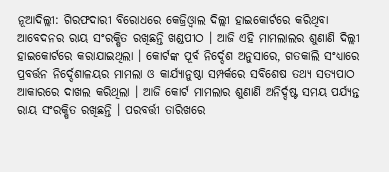ନୂଆଦିଲ୍ଲୀ: ଗିରଫଦାରୀ ବିରୋଧରେ କେଜ୍ରିଓ୍ବାଲ ଦିଲ୍ଲୀ ହାଇକୋର୍ଟରେ କରିଥିବା ଆବେଦନର ରାୟ ସଂରକ୍ଷିତ ରଖିଛନ୍ତି ଖଣ୍ଡପୀଠ । ଆଜି ଏହି ମାମଲାଲର ଶୁଣାଣି ଦିଲ୍ଲୀ ହାଇକୋର୍ଟରେ କରାଯାଇଥିଲା । କୋର୍ଟଙ୍କ ପୂର୍ବ ନିର୍ଦ୍ଦେଶ ଅନୁସାରେ, ଗତକାଲି ସଂଧ୍ୟାରେ ପ୍ରବର୍ତ୍ତନ ନିର୍ଦ୍ଦେଶାଳୟର ମାମଲା ଓ କାର୍ଯ୍ୟାନୁଷ୍ଠା ସମ୍ପର୍କରେ ସବିଶେଷ ତଥ୍ୟ ସତ୍ୟପାଠ ଆକାରରେ ଦାଖଲ କରିଥିଲା । ଆଜି କୋର୍ଟ ମାମଲାର ଶୁଣାଣି ଅନିର୍ଦ୍ଦଷ୍ଟ ସମୟ ପର୍ଯ୍ୟନ୍ତ ରାୟ ସଂରକ୍ଷିତ ରଖିଛନ୍ତି । ପରବର୍ତ୍ତୀ ତାରିଖରେ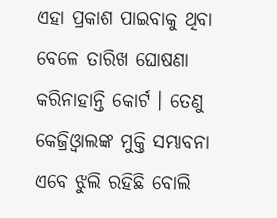ଏହା ପ୍ରକାଶ ପାଇବାକୁ ଥିବା ବେଳେ ତାରିଖ ଘୋଷଣା କରିନାହାନ୍ତି କୋର୍ଟ । ତେଣୁ କେଜ୍ରିଓ୍ବାଲଙ୍କ ମୁକ୍ତି ସମ୍ଭାବନା ଏବେ ଝୁଲି ରହିଛି ବୋଲି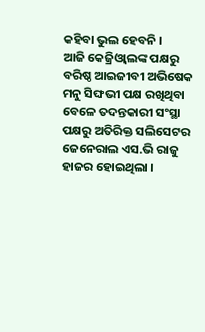କହିବା ଭୁଲ ହେବନି ।
ଆଜି କେଜ୍ରିଓ୍ବାଲଙ୍କ ପକ୍ଷରୁ ବରିଷ୍ଠ ଆଇଜୀବୀ ଅଭିଷେକ ମନୁ ସିଙ୍ଘଭୀ ପକ୍ଷ ରଖିଥିବା ବେଳେ ତଦନ୍ତକାରୀ ସଂସ୍ଥା ପକ୍ଷରୁ ଅତିରିକ୍ତ ସଲିସେଟର ଜେନେରାଲ ଏସ.ଭି ରାଜୁ ହାଜର ହୋଇଥିଲା ।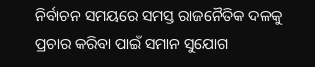ନିର୍ବାଚନ ସମୟରେ ସମସ୍ତ ରାଜନୈତିକ ଦଳକୁ ପ୍ରଚାର କରିବା ପାଇଁ ସମାନ ସୁଯୋଗ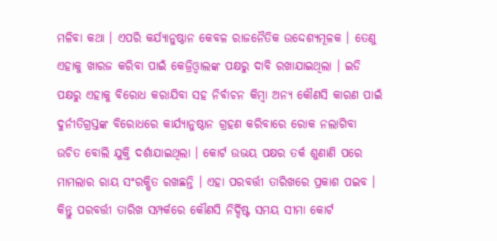ମଳିବା କଥା । ଏପରି କର୍ଯ୍ୟାନୁଷ୍ଠାନ କେବଳ ରାଜନୈତିକ ଉଦ୍ଦେଶ୍ୟମୂଳକ । ତେଣୁ ଏହାକୁ ଖାରଜ କରିବା ପାଇଁ କେଜ୍ରିଓ୍ବାଲଙ୍କ ପକ୍ଷରୁ ଦାବି ରଖାଯାଇଥିଲା । ଇଡି ପକ୍ଷରୁ ଏହାକୁ ବିରୋଧ କରାଯିବା ସହ ନିର୍ବାଚନ କିମ୍ବା ଅନ୍ୟ କୌଣସି କାରଣ ପାଇଁ ଦୁର୍ନୀତିଗ୍ରସ୍ତଙ୍କ ବିରୋଧରେ କାର୍ଯ୍ୟାନୁଷ୍ଠାନ ଗ୍ରହଣ କରିବାରେ ରୋକ ନଲାଗିବା ଉଚିତ ବୋଲି ଯୁକ୍ତି ଦର୍ଶାଯାଇଥିଲା । କୋର୍ଟ ଉଭୟ ପକ୍ଷର ତର୍କ ଶୁଣାଣି ପରେ ମାମଲାର ରାୟ ସଂରକ୍ଷିତ ରଖଛନ୍ତି । ଏହା ପରବର୍ତ୍ତୀ ତାରିଖରେ ପ୍ରକାଶ ପଇବ । କିନ୍ତୁ ପରବର୍ତ୍ତୀ ତାରିଖ ସମ୍ପର୍କରେ କୌଣସି ନିର୍ଦ୍ଦିଷ୍ଟ ସମୟ ସୀମା କୋର୍ଟ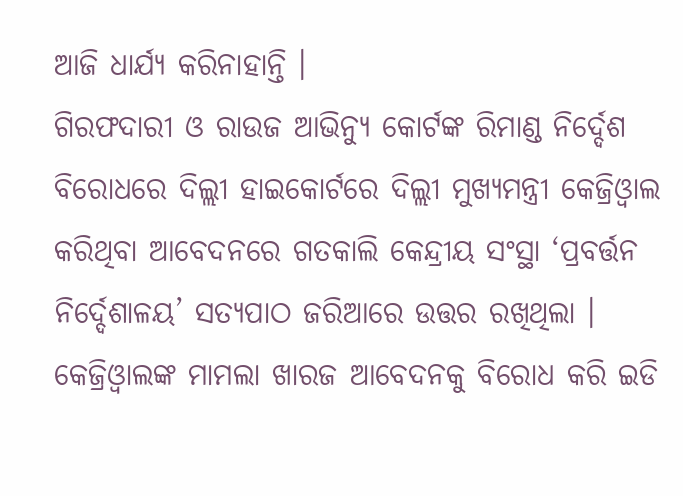ଆଜି ଧାର୍ଯ୍ୟ କରିନାହାନ୍ତି ।
ଗିରଫଦାରୀ ଓ ରାଉଜ ଆଭିନ୍ୟୁ କୋର୍ଟଙ୍କ ରିମାଣ୍ଡ ନିର୍ଦ୍ଦେଶ ବିରୋଧରେ ଦିଲ୍ଲୀ ହାଇକୋର୍ଟରେ ଦିଲ୍ଲୀ ମୁଖ୍ୟମନ୍ତ୍ରୀ କେଜ୍ରିଓ୍ବାଲ କରିଥିବା ଆବେଦନରେ ଗତକାଲି କେନ୍ଦ୍ରୀୟ ସଂସ୍ଥା ‘ପ୍ରବର୍ତ୍ତନ ନିର୍ଦ୍ଦେଶାଳୟ’ ସତ୍ୟପାଠ ଜରିଆରେ ଉତ୍ତର ରଖିଥିଲା । କେଜ୍ରିଓ୍ବାଲଙ୍କ ମାମଲା ଖାରଜ ଆବେଦନକୁ ବିରୋଧ କରି ଇଡି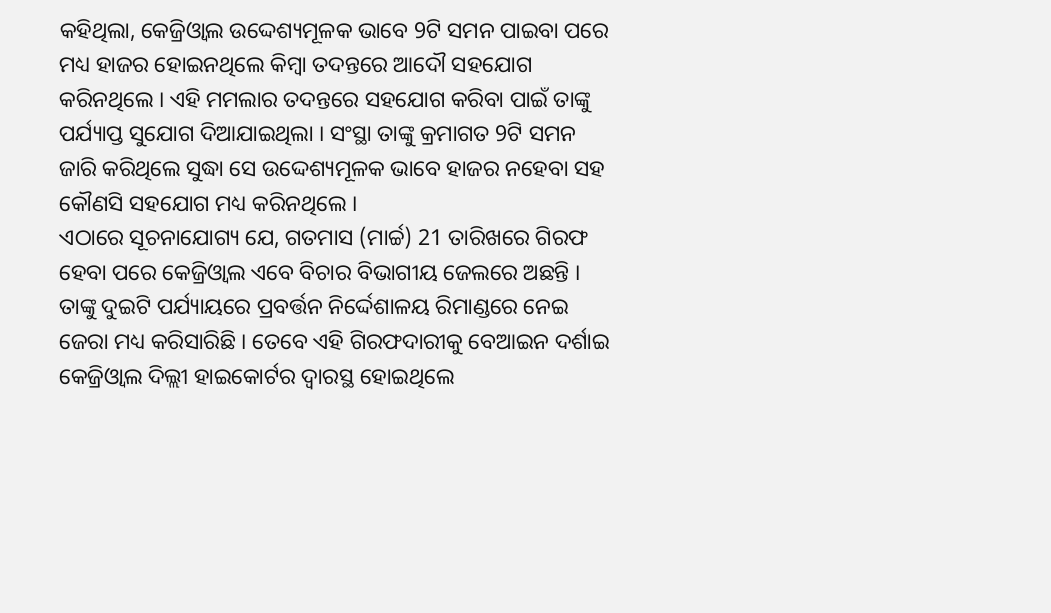କହିଥିଲା, କେଜ୍ରିଓ୍ବାଲ ଉଦ୍ଦେଶ୍ୟମୂଳକ ଭାବେ 9ଟି ସମନ ପାଇବା ପରେ ମଧ୍ୟ ହାଜର ହୋଇନଥିଲେ କିମ୍ବା ତଦନ୍ତରେ ଆଦୌ ସହଯୋଗ କରିନଥିଲେ । ଏହି ମମଲାର ତଦନ୍ତରେ ସହଯୋଗ କରିବା ପାଇଁ ତାଙ୍କୁ ପର୍ଯ୍ୟାପ୍ତ ସୁଯୋଗ ଦିଆଯାଇଥିଲା । ସଂସ୍ଥା ତାଙ୍କୁ କ୍ରମାଗତ 9ଟି ସମନ ଜାରି କରିଥିଲେ ସୁଦ୍ଧା ସେ ଉଦ୍ଦେଶ୍ୟମୂଳକ ଭାବେ ହାଜର ନହେବା ସହ କୌଣସି ସହଯୋଗ ମଧ୍ୟ କରିନଥିଲେ ।
ଏଠାରେ ସୂଚନାଯୋଗ୍ୟ ଯେ, ଗତମାସ (ମାର୍ଚ୍ଚ) 21 ତାରିଖରେ ଗିରଫ ହେବା ପରେ କେଜ୍ରିଓ୍ବାଲ ଏବେ ବିଚାର ବିଭାଗୀୟ ଜେଲରେ ଅଛନ୍ତି । ତାଙ୍କୁ ଦୁଇଟି ପର୍ଯ୍ୟାୟରେ ପ୍ରବର୍ତ୍ତନ ନିର୍ଦ୍ଦେଶାଳୟ ରିମାଣ୍ଡରେ ନେଇ ଜେରା ମଧ୍ୟ କରିସାରିଛି । ତେବେ ଏହି ଗିରଫଦାରୀକୁ ବେଆଇନ ଦର୍ଶାଇ କେଜ୍ରିଓ୍ବାଲ ଦିଲ୍ଲୀ ହାଇକୋର୍ଟର ଦ୍ବାରସ୍ଥ ହୋଇଥିଲେ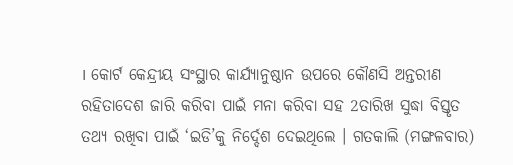। କୋର୍ଟ କେନ୍ଦ୍ରୀୟ ସଂସ୍ଥାର କାର୍ଯ୍ୟାନୁଷ୍ଠାନ ଉପରେ କୌଣସି ଅନ୍ତରୀଣ ରହିତାଦେଶ ଜାରି କରିବା ପାଇଁ ମନା କରିବା ସହ 2ତାରିଖ ସୁଦ୍ଧା ବିସ୍ତୃତ ତଥ୍ୟ ରଖିବା ପାଇଁ ‘ଇଡି’କୁ ନିର୍ଦ୍ଦେଶ ଦେଇଥିଲେ । ଗତକାଲି (ମଙ୍ଗଳବାର)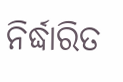ନିର୍ଦ୍ଧାରିତ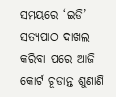ସମୟରେ ‘ଇଡି’ ସତ୍ୟପାଠ ଦାଖଲ କରିବା ପରେ ଆଜି କୋର୍ଟ ଚୂଡାନ୍ତ ଶୁଣାଣି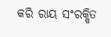କରି ରାୟ ସଂରକ୍ଷିତ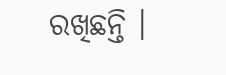ରଖିଛନ୍ତି ।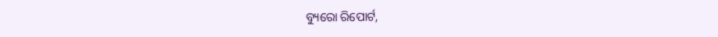ବ୍ୟୁରୋ ରିପୋର୍ଟ,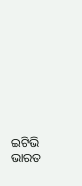ଇଟିଭି ଭାରତ